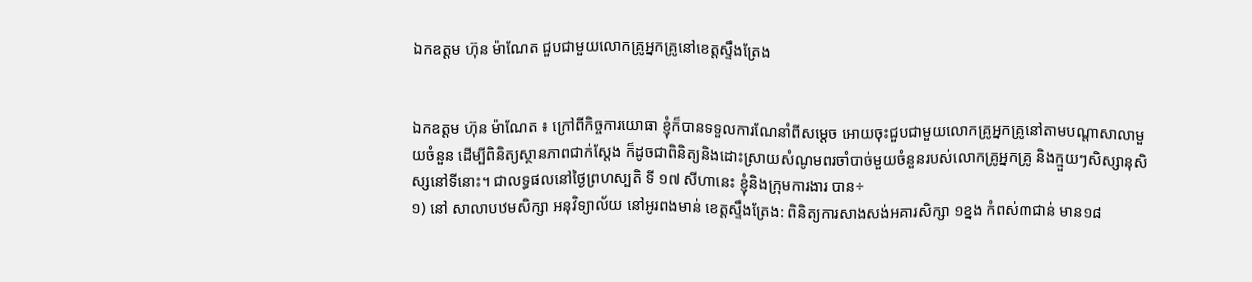ឯកឧត្ដម ហ៊ុន ម៉ាណែត ជួបជាមួយលោកគ្រូអ្នកគ្រូនៅខេត្តស្ទឹងត្រែង


ឯកឧត្ដម ហ៊ុន ម៉ាណែត ៖ ក្រៅពីកិច្ចការយោធា ខ្ញុំក៏បានទទួលការណែនាំពីសម្តេច អោយចុះជួបជាមួយលោកគ្រូអ្នកគ្រូនៅតាមបណ្តាសាលាមួយចំនួន ដើម្បីពិនិត្យស្ថានភាពជាក់ស្តែង ក៏ដូចជាពិនិត្យនិងដោះស្រាយសំណូមពរចាំបាច់មួយចំនួនរបស់លោកគ្រូអ្នកគ្រូ និងក្មួយៗសិស្សានុសិស្សនៅទីនោះ។ ជាលទ្ធផលនៅថ្ងៃព្រហស្បតិ ទី ១៧ សីហានេះ ខ្ញុំនិងក្រុមការងារ បាន÷
១) នៅ សាលាបឋមសិក្សា អនុវិទ្យាល័យ នៅអូរពងមាន់ ខេត្តស្ទឹងត្រែង: ពិនិត្យការសាងសង់អគារសិក្សា ១ខ្នង កំពស់៣ជាន់ មាន១៨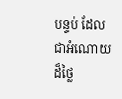បន្ទប់ ដែលជាអំណោយដ៏ថ្លៃ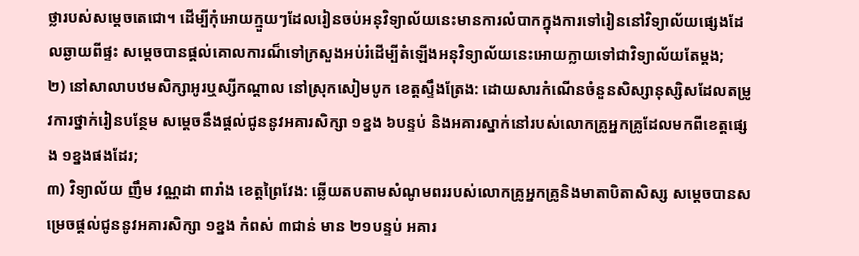ថ្លារបស់សម្តេចតេជោ។ ដើម្បីកុំអោយក្មួយៗដែលរៀនចប់អនុវិទ្យាល័យនេះមានការលំបាកក្នុងការទៅរៀននៅវិទ្យាល័យផ្សេងដែលឆ្ងាយពីផ្ទះ សម្តេចបានផ្តល់គោលការណ៏ទៅក្រសួងអប់រំដើម្បីតំឡើងអនុវិទ្យាល័យនេះអោយក្លាយទៅជាវិទ្យាល័យតែម្តង;
២) នៅសាលាបឋមសិក្សាអូរឬស្សីកណ្តាល នៅស្រុកសៀមបូក ខេត្តស្ទឹងត្រែង: ដោយសារកំណើនចំនួនសិស្សានុស្សិសដែលតម្រូវការថ្នាក់រៀនបន្ថែម សម្តេចនឹងផ្តល់ជូននូវអគារសិក្សា ១ខ្នង ៦បន្ទប់ និងអគារស្នាក់នៅរបស់លោកគ្រូអ្នកគ្រូដែលមកពីខេត្តផ្សេង ១ខ្នងផងដែរ;
៣) វិទ្យាល័យ ញឹម វណ្ណដា ពារាំង ខេត្តព្រៃវែង: ឆ្លើយតបតាមសំណូមពររបស់លោកគ្រូអ្នកគ្រូនិងមាតាបិតាសិស្ស សម្តេចបានសម្រេចផ្តល់ជូននូវអគារសិក្សា ១ខ្នង កំពស់ ៣ជាន់ មាន ២១បន្ទប់ អគារ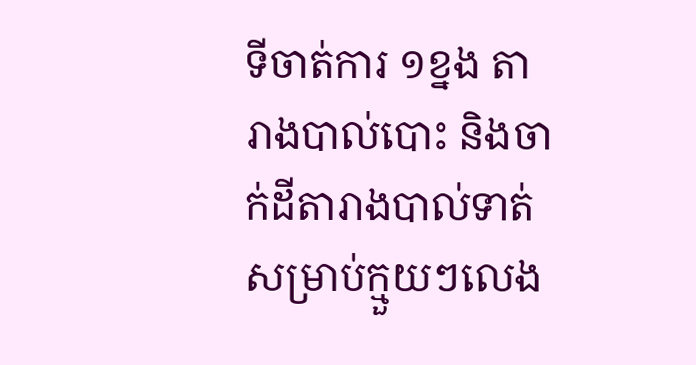ទីចាត់ការ ១ខ្នង តារាងបាល់បោះ និងចាក់ដីតារាងបាល់ទាត់សម្រាប់ក្មួយៗលេង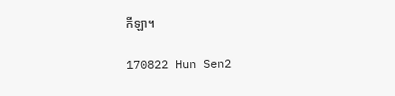កីឡា។

170822 Hun Sen2